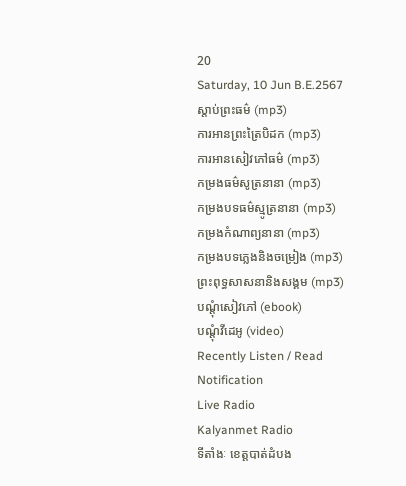20
Saturday, 10 Jun B.E.2567
ស្តាប់ព្រះធម៌ (mp3)
ការអានព្រះត្រៃបិដក (mp3)
ការអានសៀវភៅធម៌ (mp3)
កម្រងធម៌សូត្រនានា (mp3)
កម្រងបទធម៌ស្មូត្រនានា (mp3)
កម្រងកំណាព្យនានា (mp3)
កម្រងបទភ្លេងនិងចម្រៀង (mp3)
ព្រះពុទ្ធសាសនានិងសង្គម (mp3)
បណ្តុំសៀវភៅ (ebook)
បណ្តុំវីដេអូ (video)
Recently Listen / Read
Notification
Live Radio
Kalyanmet Radio
ទីតាំងៈ ខេត្តបាត់ដំបង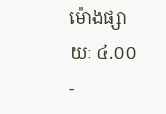ម៉ោងផ្សាយៈ ៤.០០ -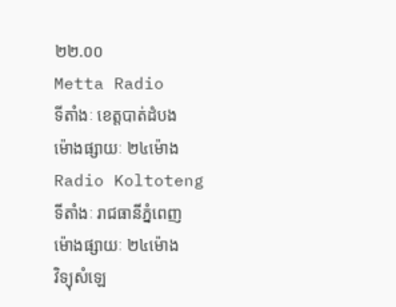២២.០០
Metta Radio
ទីតាំងៈ ខេត្តបាត់ដំបង
ម៉ោងផ្សាយៈ ២៤ម៉ោង
Radio Koltoteng
ទីតាំងៈ រាជធានីភ្នំពេញ
ម៉ោងផ្សាយៈ ២៤ម៉ោង
វិទ្យុសំឡេ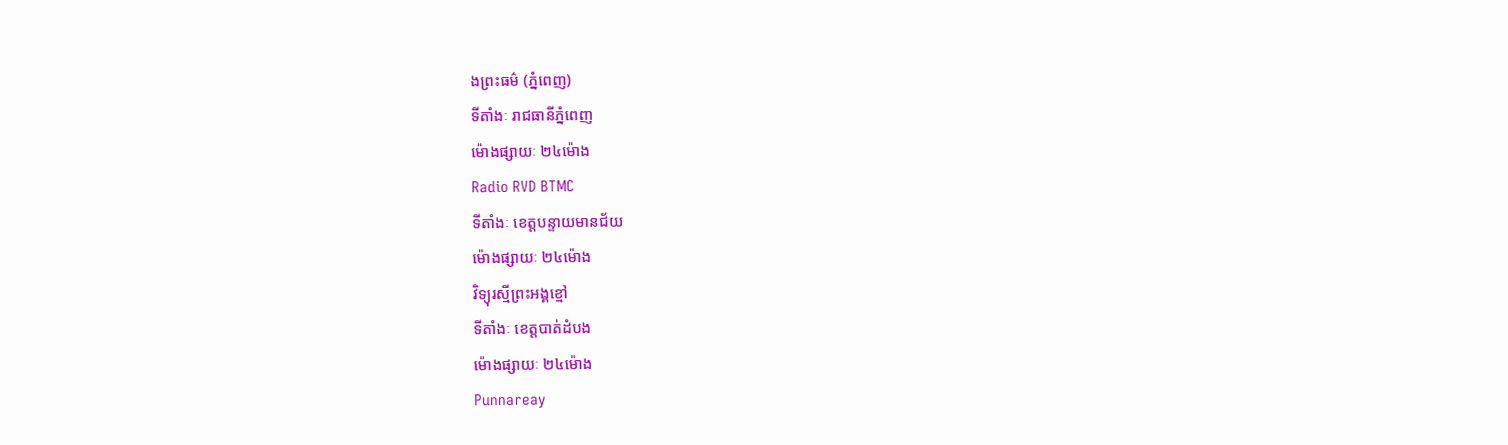ងព្រះធម៌ (ភ្នំពេញ)
ទីតាំងៈ រាជធានីភ្នំពេញ
ម៉ោងផ្សាយៈ ២៤ម៉ោង
Radio RVD BTMC
ទីតាំងៈ ខេត្តបន្ទាយមានជ័យ
ម៉ោងផ្សាយៈ ២៤ម៉ោង
វិទ្យុរស្មីព្រះអង្គខ្មៅ
ទីតាំងៈ ខេត្តបាត់ដំបង
ម៉ោងផ្សាយៈ ២៤ម៉ោង
Punnareay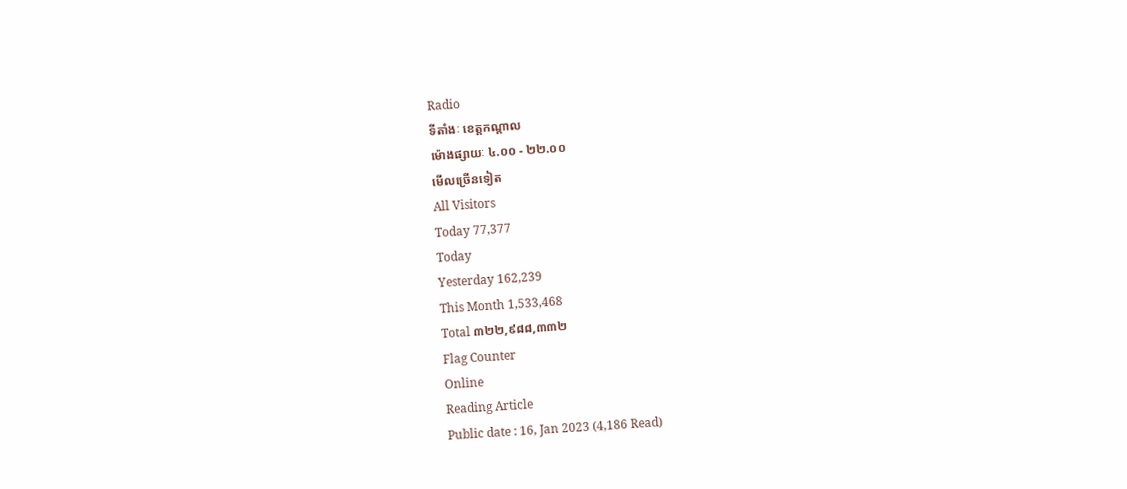Radio
ទីតាំងៈ ខេត្តកណ្តាល
ម៉ោងផ្សាយៈ ៤.០០ - ២២.០០
មើលច្រើនទៀត
All Visitors
Today 77,377
Today
Yesterday 162,239
This Month 1,533,468
Total ៣២២,៩៨៨,៣៣២
Flag Counter
Online
Reading Article
Public date : 16, Jan 2023 (4,186 Read)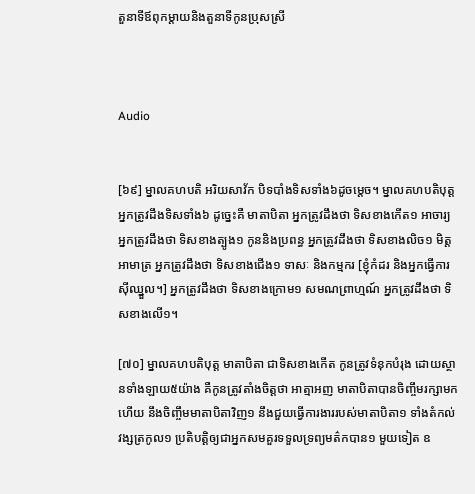តួនាទីឪពុកម្តាយនិងតួនាទីកូនប្រុសស្រី



Audio


[៦៩] ម្នាលគហបតិ អរិយសាវ័ក បិទបាំងទិសទាំង៦ដូចម្តេច។ ម្នាលគហបតិបុត្ត អ្នកត្រូវដឹងទិសទាំង៦ ដូច្នេះគឺ មាតាបិតា អ្នកត្រូវដឹងថា ទិសខាងកើត១ អាចារ្យ អ្នកត្រូវដឹងថា ទិសខាងត្បូង១ កូននិងប្រពន្ធ អ្នកត្រូវដឹងថា ទិសខាងលិច១ មិត្តអាមាត្រ អ្នកត្រូវដឹងថា ទិសខាងជើង១ ទាសៈ និងកម្មករ [ខ្ញុំកំដរ និងអ្នកធ្វើការស៊ីឈ្នួល។] អ្នកត្រូវដឹងថា ទិសខាងក្រោម១ សមណព្រាហ្មណ៍ អ្នកត្រូវដឹងថា ទិសខាងលើ១។

[៧០] ម្នាលគហបតិបុត្ត មាតាបិតា ជាទិសខាងកើត កូនត្រូវទំនុកបំរុង ដោយស្ថានទាំងឡាយ៥យ៉ាង គឺកូនត្រូវតាំងចិត្តថា អាត្មាអញ មាតាបិតាបានចិញ្ចឹមរក្សាមកហើយ នឹងចិញ្ចឹមមាតាបិតាវិញ១ នឹងជួយធ្វើការងាររបស់មាតាបិតា១ ទាំងតំកល់វង្សត្រកូល១ ប្រតិបត្តិឲ្យជាអ្នកសមគួរទទួលទ្រព្យមត៌កបាន១ មួយទៀត ឧ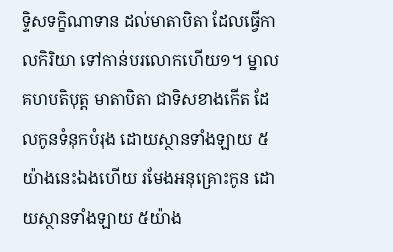ទ្ទិសទក្ខិណាទាន ដល់មាតាបិតា ដែលធ្វើកាលកិរិយា ទៅកាន់បរលោកហើយ១។ ម្នាលគហបតិបុត្ត មាតាបិតា ជាទិសខាងកើត ដែលកូនទំនុកបំរុង ដោយស្ថានទាំងឡាយ ៥យ៉ាងនេះឯងហើយ រមែងអនុគ្រោះកូន ដោយស្ថានទាំងឡាយ ៥យ៉ាង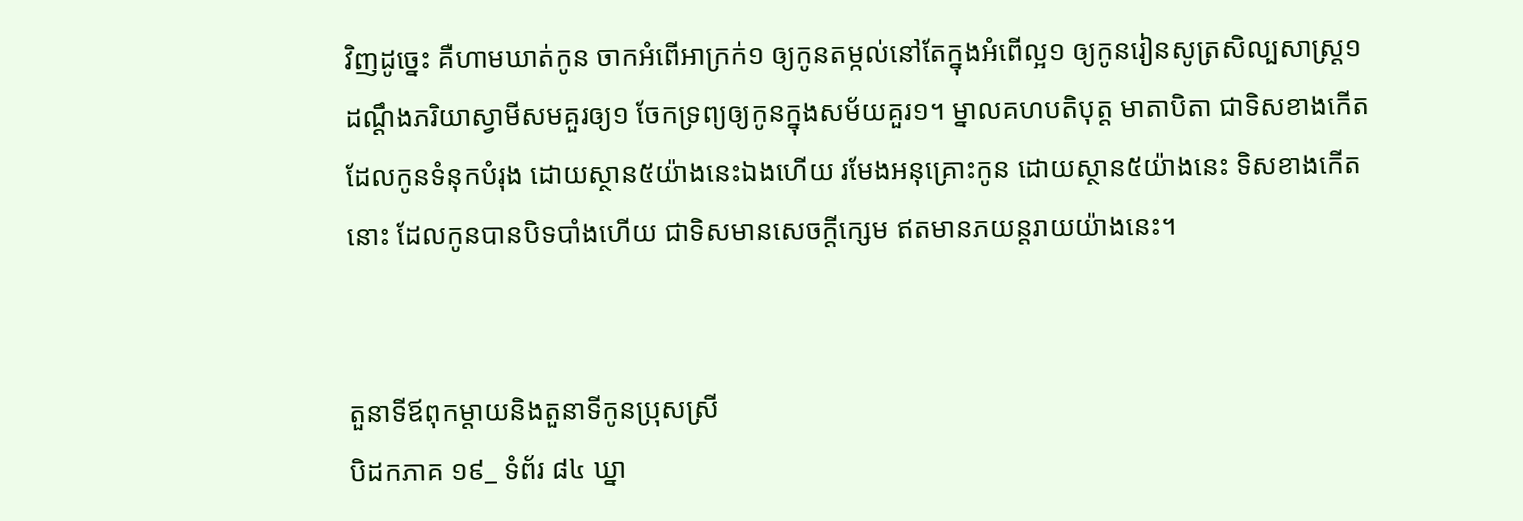វិញដូច្នេះ គឺហាមឃាត់កូន ចាកអំពើអាក្រក់១ ឲ្យកូនតម្កល់នៅតែក្នុងអំពើល្អ១ ឲ្យកូនរៀនសូត្រសិល្បសាស្ត្រ១ ដណ្តឹងភរិយាស្វាមីសមគួរឲ្យ១ ចែកទ្រព្យឲ្យកូនក្នុងសម័យគួរ១។ ម្នាលគហបតិបុត្ត មាតាបិតា ជាទិសខាងកើត ដែលកូនទំនុកបំរុង ដោយស្ថាន៥យ៉ាងនេះឯងហើយ រមែងអនុគ្រោះកូន ដោយស្ថាន៥យ៉ាងនេះ ទិសខាងកើតនោះ ដែលកូនបានបិទបាំងហើយ ជាទិសមានសេចក្តីក្សេម ឥតមានភយន្តរាយយ៉ាងនេះ។


តួនាទីឪពុកម្តាយនិងតួនាទីកូនប្រុសស្រី
បិដកភាគ ១៩_ ទំព័រ ៨៤ ឃ្នា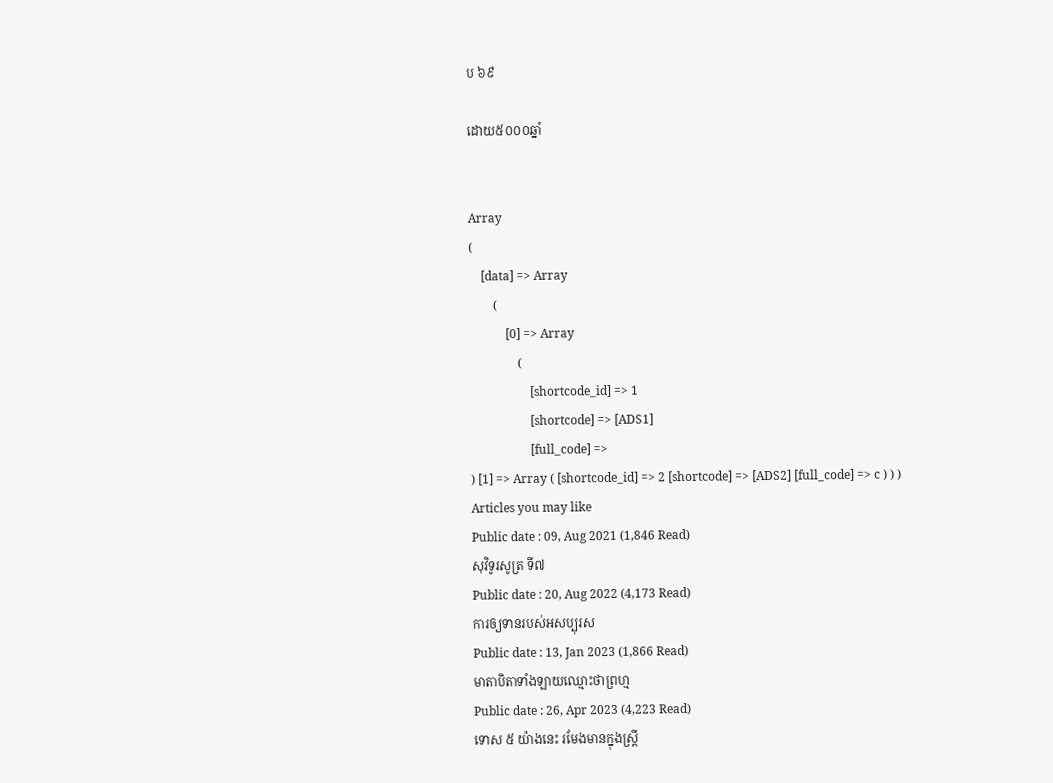ប ៦៩

ដោយ៥០០០ឆ្នាំ


Array
(
    [data] => Array
        (
            [0] => Array
                (
                    [shortcode_id] => 1
                    [shortcode] => [ADS1]
                    [full_code] =>
) [1] => Array ( [shortcode_id] => 2 [shortcode] => [ADS2] [full_code] => c ) ) )
Articles you may like
Public date : 09, Aug 2021 (1,846 Read)
សុវិទូរសូត្រ ទី៧
Public date : 20, Aug 2022 (4,173 Read)
ការឲ្យទានរបស់អសប្បុរស
Public date : 13, Jan 2023 (1,866 Read)
មាតាបិតាទាំងឡាយឈ្មោះថាព្រហ្ម
Public date : 26, Apr 2023 (4,223 Read)
ទោស ៥ យ៉ាងនេះ រមែងមានក្នុងស្រ្តី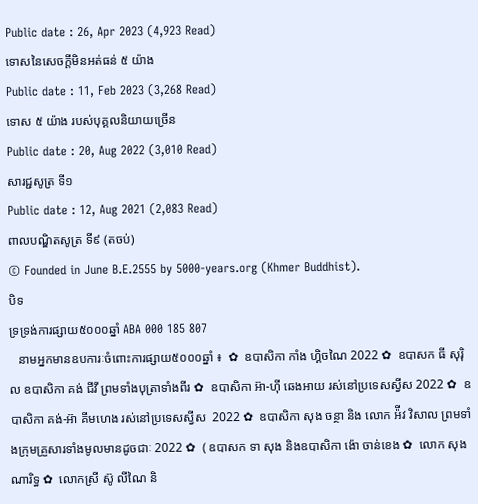Public date : 26, Apr 2023 (4,923 Read)
ទោសនៃសេចក្តីមិនអត់ធន់ ៥ យ៉ាង
Public date : 11, Feb 2023 (3,268 Read)
ទោស ៥ យ៉ាង របស់បុគ្គលនិយាយច្រើន
Public date : 20, Aug 2022 (3,010 Read)
សារជ្ជសូត្រ ទី១
Public date : 12, Aug 2021 (2,083 Read)
ពាលបណ្ឌិតសូត្រ ទី៩ (តចប់)
© Founded in June B.E.2555 by 5000-years.org (Khmer Buddhist).
បិទ
ទ្រទ្រង់ការផ្សាយ៥០០០ឆ្នាំ ABA 000 185 807
   នាមអ្នកមានឧបការៈចំពោះការផ្សាយ៥០០០ឆ្នាំ ៖  ✿  ឧបាសិកា កាំង ហ្គិចណៃ 2022 ✿  ឧបាសក ធី សុរ៉ិល ឧបាសិកា គង់ ជីវី ព្រមទាំងបុត្រាទាំងពីរ ✿  ឧបាសិកា អ៊ា-ហុី ឆេងអាយ រស់នៅប្រទេសស្វីស 2022 ✿  ឧបាសិកា គង់-អ៊ា គីមហេង រស់នៅប្រទេសស្វីស  2022 ✿  ឧបាសិកា សុង ចន្ថា និង លោក អ៉ីវ វិសាល ព្រមទាំងក្រុមគ្រួសារទាំងមូលមានដូចជាៈ 2022 ✿  ( ឧបាសក ទា សុង និងឧបាសិកា ង៉ោ ចាន់ខេង ✿  លោក សុង ណារិទ្ធ ✿  លោកស្រី ស៊ូ លីណៃ និ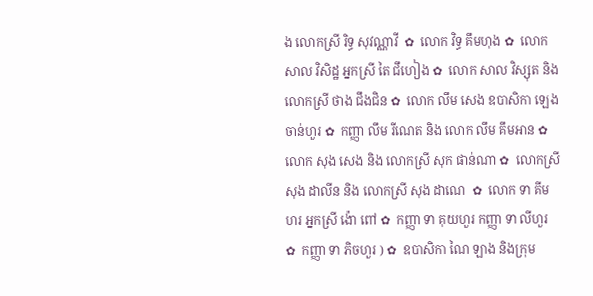ង លោកស្រី រិទ្ធ សុវណ្ណាវី  ✿  លោក វិទ្ធ គឹមហុង ✿  លោក សាល វិសិដ្ឋ អ្នកស្រី តៃ ជឹហៀង ✿  លោក សាល វិស្សុត និង លោកស្រី ថាង ជឹងជិន ✿  លោក លឹម សេង ឧបាសិកា ឡេង ចាន់ហួរ ✿  កញ្ញា លឹម រីណេត និង លោក លឹម គឹមអាន ✿  លោក សុង សេង និង លោកស្រី សុក ផាន់ណា ✿  លោកស្រី សុង ដាលីន និង លោកស្រី សុង ដាណេ  ✿  លោក ទា គីមហរ អ្នកស្រី ង៉ោ ពៅ ✿  កញ្ញា ទា គុយហួរ កញ្ញា ទា លីហួរ ✿  កញ្ញា ទា ភិចហួរ ) ✿  ឧបាសិកា ណៃ ឡាង និងក្រុម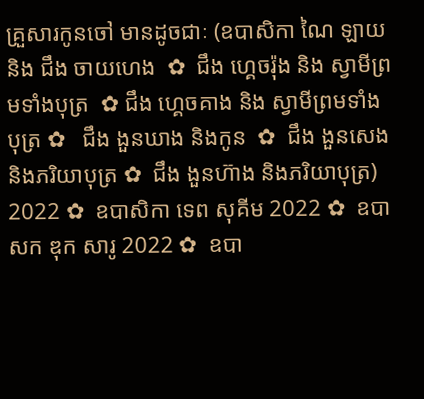គ្រួសារកូនចៅ មានដូចជាៈ (ឧបាសិកា ណៃ ឡាយ និង ជឹង ចាយហេង  ✿  ជឹង ហ្គេចរ៉ុង និង ស្វាមីព្រមទាំងបុត្រ  ✿ ជឹង ហ្គេចគាង និង ស្វាមីព្រមទាំងបុត្រ ✿   ជឹង ងួនឃាង និងកូន  ✿  ជឹង ងួនសេង និងភរិយាបុត្រ ✿  ជឹង ងួនហ៊ាង និងភរិយាបុត្រ)  2022 ✿  ឧបាសិកា ទេព សុគីម 2022 ✿  ឧបាសក ឌុក សារូ 2022 ✿  ឧបា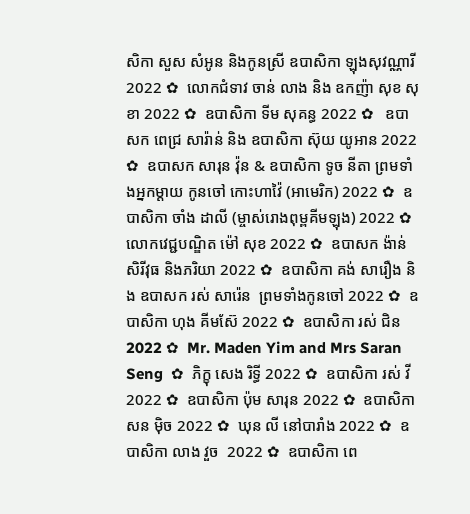សិកា សួស សំអូន និងកូនស្រី ឧបាសិកា ឡុងសុវណ្ណារី 2022 ✿  លោកជំទាវ ចាន់ លាង និង ឧកញ៉ា សុខ សុខា 2022 ✿  ឧបាសិកា ទីម សុគន្ធ 2022 ✿   ឧបាសក ពេជ្រ សារ៉ាន់ និង ឧបាសិកា ស៊ុយ យូអាន 2022 ✿  ឧបាសក សារុន វ៉ុន & ឧបាសិកា ទូច នីតា ព្រមទាំងអ្នកម្តាយ កូនចៅ កោះហាវ៉ៃ (អាមេរិក) 2022 ✿  ឧបាសិកា ចាំង ដាលី (ម្ចាស់រោងពុម្ពគីមឡុង) 2022 ✿  លោកវេជ្ជបណ្ឌិត ម៉ៅ សុខ 2022 ✿  ឧបាសក ង៉ាន់ សិរីវុធ និងភរិយា 2022 ✿  ឧបាសិកា គង់ សារឿង និង ឧបាសក រស់ សារ៉េន  ព្រមទាំងកូនចៅ 2022 ✿  ឧបាសិកា ហុង គីមស៊ែ 2022 ✿  ឧបាសិកា រស់ ជិន 2022 ✿  Mr. Maden Yim and Mrs Saran Seng  ✿  ភិក្ខុ សេង រិទ្ធី 2022 ✿  ឧបាសិកា រស់ វី 2022 ✿  ឧបាសិកា ប៉ុម សារុន 2022 ✿  ឧបាសិកា សន ម៉ិច 2022 ✿  ឃុន លី នៅបារាំង 2022 ✿  ឧបាសិកា លាង វួច  2022 ✿  ឧបាសិកា ពេ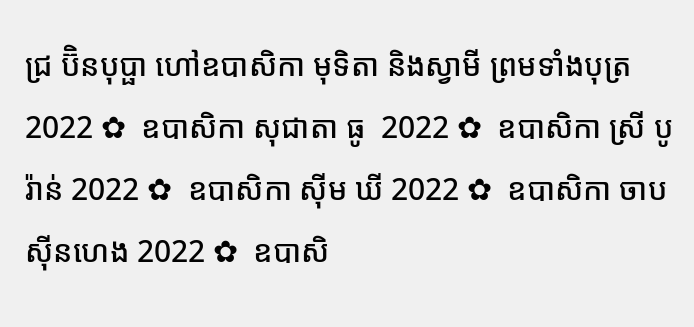ជ្រ ប៊ិនបុប្ផា ហៅឧបាសិកា មុទិតា និងស្វាមី ព្រមទាំងបុត្រ  2022 ✿  ឧបាសិកា សុជាតា ធូ  2022 ✿  ឧបាសិកា ស្រី បូរ៉ាន់ 2022 ✿  ឧបាសិកា ស៊ីម ឃី 2022 ✿  ឧបាសិកា ចាប ស៊ីនហេង 2022 ✿  ឧបាសិ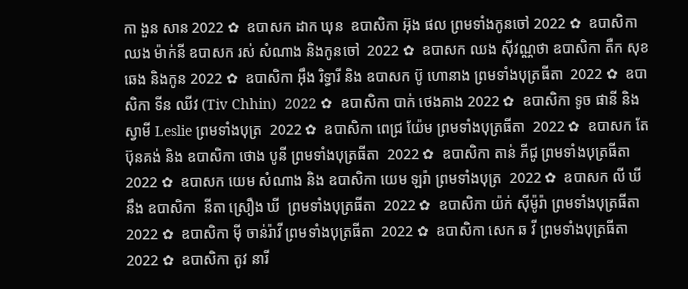កា ងួន សាន 2022 ✿  ឧបាសក ដាក ឃុន  ឧបាសិកា អ៊ុង ផល ព្រមទាំងកូនចៅ 2022 ✿  ឧបាសិកា ឈង ម៉ាក់នី ឧបាសក រស់ សំណាង និងកូនចៅ  2022 ✿  ឧបាសក ឈង សុីវណ្ណថា ឧបាសិកា តឺក សុខឆេង និងកូន 2022 ✿  ឧបាសិកា អុឹង រិទ្ធារី និង ឧបាសក ប៊ូ ហោនាង ព្រមទាំងបុត្រធីតា  2022 ✿  ឧបាសិកា ទីន ឈីវ (Tiv Chhin)  2022 ✿  ឧបាសិកា បាក់ ថេងគាង 2022 ✿  ឧបាសិកា ទូច ផានី និង ស្វាមី Leslie ព្រមទាំងបុត្រ  2022 ✿  ឧបាសិកា ពេជ្រ យ៉ែម ព្រមទាំងបុត្រធីតា  2022 ✿  ឧបាសក តែ ប៊ុនគង់ និង ឧបាសិកា ថោង បូនី ព្រមទាំងបុត្រធីតា  2022 ✿  ឧបាសិកា តាន់ ភីជូ ព្រមទាំងបុត្រធីតា  2022 ✿  ឧបាសក យេម សំណាង និង ឧបាសិកា យេម ឡរ៉ា ព្រមទាំងបុត្រ  2022 ✿  ឧបាសក លី ឃី នឹង ឧបាសិកា  នីតា ស្រឿង ឃី  ព្រមទាំងបុត្រធីតា  2022 ✿  ឧបាសិកា យ៉ក់ សុីម៉ូរ៉ា ព្រមទាំងបុត្រធីតា  2022 ✿  ឧបាសិកា មុី ចាន់រ៉ាវី ព្រមទាំងបុត្រធីតា  2022 ✿  ឧបាសិកា សេក ឆ វី ព្រមទាំងបុត្រធីតា  2022 ✿  ឧបាសិកា តូវ នារី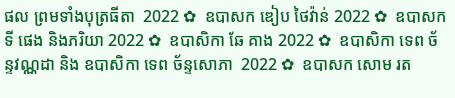ផល ព្រមទាំងបុត្រធីតា  2022 ✿  ឧបាសក ឌៀប ថៃវ៉ាន់ 2022 ✿  ឧបាសក ទី ផេង និងភរិយា 2022 ✿  ឧបាសិកា ឆែ គាង 2022 ✿  ឧបាសិកា ទេព ច័ន្ទវណ្ណដា និង ឧបាសិកា ទេព ច័ន្ទសោភា  2022 ✿  ឧបាសក សោម រត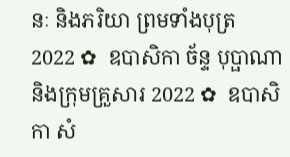នៈ និងភរិយា ព្រមទាំងបុត្រ  2022 ✿  ឧបាសិកា ច័ន្ទ បុប្ផាណា និងក្រុមគ្រួសារ 2022 ✿  ឧបាសិកា សំ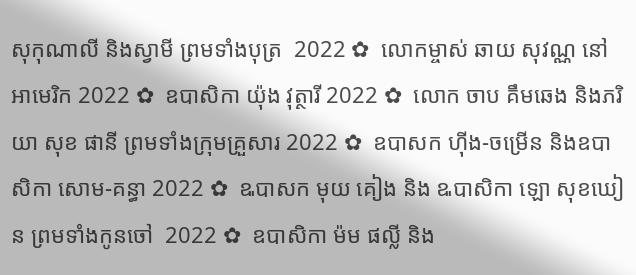សុកុណាលី និងស្វាមី ព្រមទាំងបុត្រ  2022 ✿  លោកម្ចាស់ ឆាយ សុវណ្ណ នៅអាមេរិក 2022 ✿  ឧបាសិកា យ៉ុង វុត្ថារី 2022 ✿  លោក ចាប គឹមឆេង និងភរិយា សុខ ផានី ព្រមទាំងក្រុមគ្រួសារ 2022 ✿  ឧបាសក ហ៊ីង-ចម្រើន និងឧបាសិកា សោម-គន្ធា 2022 ✿  ឩបាសក មុយ គៀង និង ឩបាសិកា ឡោ សុខឃៀន ព្រមទាំងកូនចៅ  2022 ✿  ឧបាសិកា ម៉ម ផល្លី និង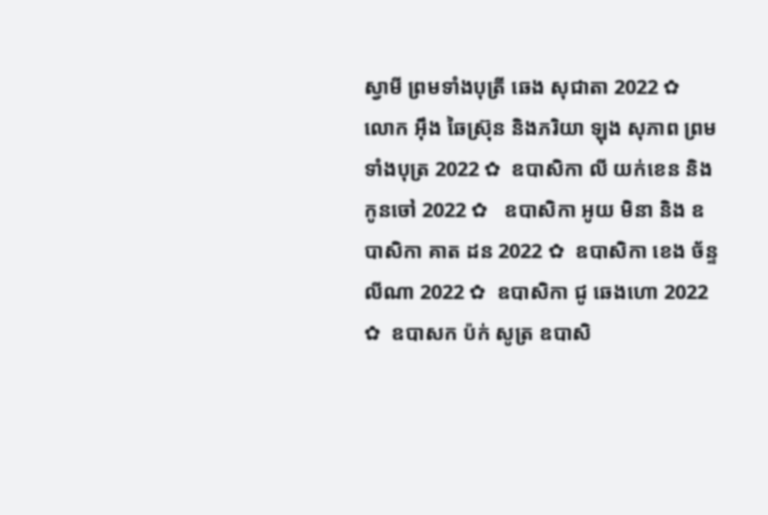ស្វាមី ព្រមទាំងបុត្រី ឆេង សុជាតា 2022 ✿  លោក អ៊ឹង ឆៃស្រ៊ុន និងភរិយា ឡុង សុភាព ព្រមទាំងបុត្រ 2022 ✿  ឧបាសិកា លី យក់ខេន និងកូនចៅ 2022 ✿   ឧបាសិកា អូយ មិនា និង ឧបាសិកា គាត ដន 2022 ✿  ឧបាសិកា ខេង ច័ន្ទលីណា 2022 ✿  ឧបាសិកា ជូ ឆេងហោ 2022 ✿  ឧបាសក ប៉ក់ សូត្រ ឧបាសិ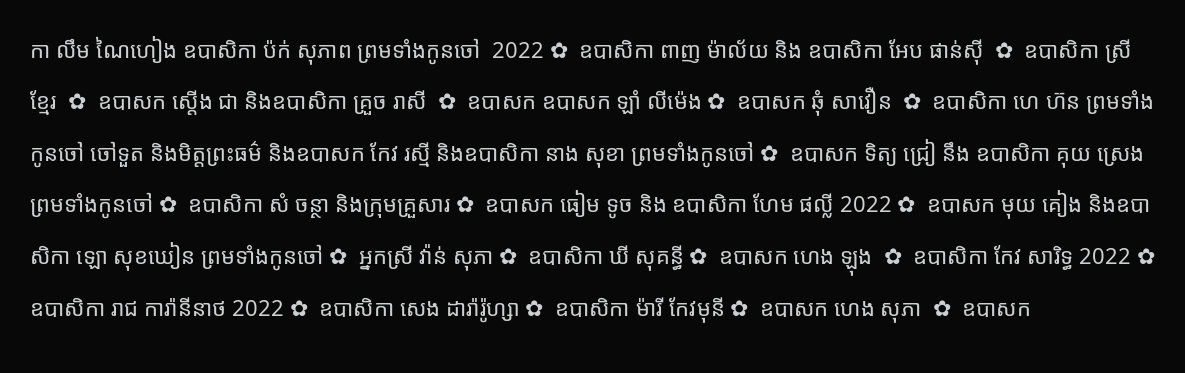កា លឹម ណៃហៀង ឧបាសិកា ប៉ក់ សុភាព ព្រមទាំងកូនចៅ  2022 ✿  ឧបាសិកា ពាញ ម៉ាល័យ និង ឧបាសិកា អែប ផាន់ស៊ី  ✿  ឧបាសិកា ស្រី ខ្មែរ  ✿  ឧបាសក ស្តើង ជា និងឧបាសិកា គ្រួច រាសី  ✿  ឧបាសក ឧបាសក ឡាំ លីម៉េង ✿  ឧបាសក ឆុំ សាវឿន  ✿  ឧបាសិកា ហេ ហ៊ន ព្រមទាំងកូនចៅ ចៅទួត និងមិត្តព្រះធម៌ និងឧបាសក កែវ រស្មី និងឧបាសិកា នាង សុខា ព្រមទាំងកូនចៅ ✿  ឧបាសក ទិត្យ ជ្រៀ នឹង ឧបាសិកា គុយ ស្រេង ព្រមទាំងកូនចៅ ✿  ឧបាសិកា សំ ចន្ថា និងក្រុមគ្រួសារ ✿  ឧបាសក ធៀម ទូច និង ឧបាសិកា ហែម ផល្លី 2022 ✿  ឧបាសក មុយ គៀង និងឧបាសិកា ឡោ សុខឃៀន ព្រមទាំងកូនចៅ ✿  អ្នកស្រី វ៉ាន់ សុភា ✿  ឧបាសិកា ឃី សុគន្ធី ✿  ឧបាសក ហេង ឡុង  ✿  ឧបាសិកា កែវ សារិទ្ធ 2022 ✿  ឧបាសិកា រាជ ការ៉ានីនាថ 2022 ✿  ឧបាសិកា សេង ដារ៉ារ៉ូហ្សា ✿  ឧបាសិកា ម៉ារី កែវមុនី ✿  ឧបាសក ហេង សុភា  ✿  ឧបាសក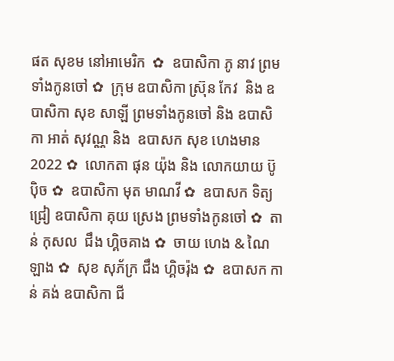ផត សុខម នៅអាមេរិក  ✿  ឧបាសិកា ភូ នាវ ព្រមទាំងកូនចៅ ✿  ក្រុម ឧបាសិកា ស្រ៊ុន កែវ  និង ឧបាសិកា សុខ សាឡី ព្រមទាំងកូនចៅ និង ឧបាសិកា អាត់ សុវណ្ណ និង  ឧបាសក សុខ ហេងមាន 2022 ✿  លោកតា ផុន យ៉ុង និង លោកយាយ ប៊ូ ប៉ិច ✿  ឧបាសិកា មុត មាណវី ✿  ឧបាសក ទិត្យ ជ្រៀ ឧបាសិកា គុយ ស្រេង ព្រមទាំងកូនចៅ ✿  តាន់ កុសល  ជឹង ហ្គិចគាង ✿  ចាយ ហេង & ណៃ ឡាង ✿  សុខ សុភ័ក្រ ជឹង ហ្គិចរ៉ុង ✿  ឧបាសក កាន់ គង់ ឧបាសិកា ជី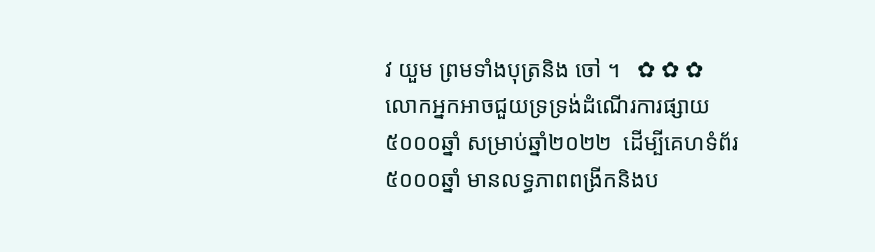វ យួម ព្រមទាំងបុត្រនិង ចៅ ។   ✿ ✿ ✿  លោកអ្នកអាចជួយទ្រទ្រង់ដំណើរការផ្សាយ ៥០០០ឆ្នាំ សម្រាប់ឆ្នាំ២០២២  ដើម្បីគេហទំព័រ៥០០០ឆ្នាំ មានលទ្ធភាពពង្រីកនិងប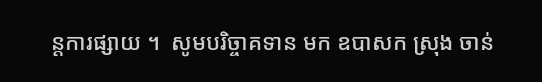ន្តការផ្សាយ ។  សូមបរិច្ចាគទាន មក ឧបាសក ស្រុង ចាន់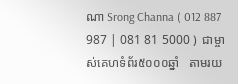ណា Srong Channa ( 012 887 987 | 081 81 5000 )  ជាម្ចាស់គេហទំព័រ៥០០០ឆ្នាំ   តាមរយ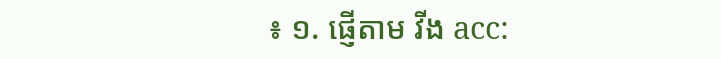៖ ១. ផ្ញើតាម វីង acc: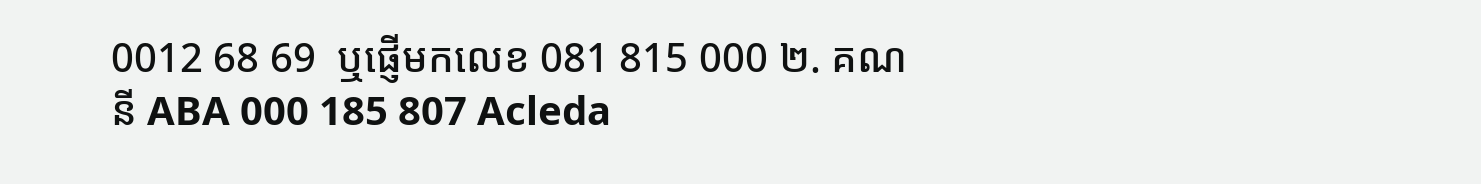0012 68 69  ឬផ្ញើមកលេខ 081 815 000 ២. គណនី ABA 000 185 807 Acleda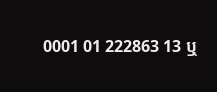0001 01 222863 13 ឬ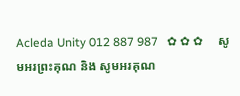Acleda Unity 012 887 987   ✿ ✿ ✿     សូមអរព្រះគុណ និង សូមអរគុណ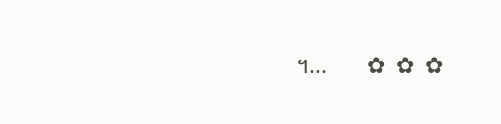។...       ✿  ✿  ✿